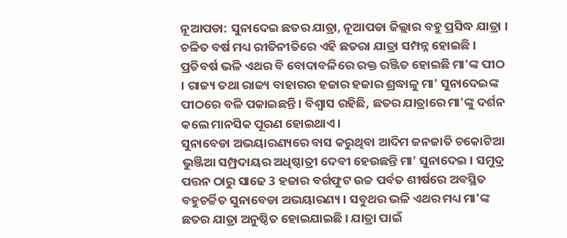ନୂଆପଡା: ସୁନାଦେଇ ଛତର ଯାତ୍ରା, ନୂଆପଡା ଜିଲ୍ଲାର ବହୁ ପ୍ରସିଦ୍ଧ ଯାତ୍ରା । ଚଳିତ ବର୍ଷ ମଧ୍ୟ ରୀତିନୀତିରେ ଏହି ଛତରା ଯାତ୍ରା ସମ୍ପନ୍ନ ହୋଇଛି । ପ୍ରତିବର୍ଷ ଭଳି ଏଥର ବି ବୋଦାବଳିରେ ରକ୍ତ ରଞ୍ଜିତ ହୋଇଛି ମା'ଙ୍କ ପୀଠ । ରାଜ୍ୟ ତଥା ରାଜ୍ୟ ବାହାରର ହଜାର ହଜାର ଶ୍ରଦ୍ଧାଳୁ ମା' ସୁନାଦେଇଙ୍କ ପୀଠରେ ବଳି ପକାଇଛନ୍ତି । ବିଶ୍ବାସ ରହିଛି, ଛତର ଯାତ୍ରାରେ ମା'ଙ୍କୁ ଦର୍ଶନ କଲେ ମାନସିକ ପୂରଣ ହୋଇଥାଏ ।
ସୁନାବେଡା ଅଭୟାରଣ୍ୟରେ ବାସ କରୁଥିବା ଆଦିମ ଜନଜାତି ଚକୋଟିଆ ଭୁଞ୍ଜିଆ ସମ୍ପ୍ରଦାୟର ଅଧିଷ୍ଠାତ୍ରୀ ଦେବୀ ହେଉଛନ୍ତି ମା' ସୁନାଦେଇ । ସମୁଦ୍ର ପତ୍ତନ ଠାରୁ ସାଢେ 3 ହଜାର ବର୍ଗଫୁଟ ଉଚ୍ଚ ପର୍ବତ ଶୀର୍ଷରେ ଅବସ୍ଥିତ ବହୁଚର୍ଚ୍ଚିତ ସୁନାବେଡା ଅଭୟାରଣ୍ୟ । ସବୁଥର ଭଳି ଏଥର ମଧ୍ୟ ମା'ଙ୍କ ଛତର ଯାତ୍ରା ଅନୁଷ୍ଠିତ ହୋଇଯାଇଛି । ଯାତ୍ରା ପାଇଁ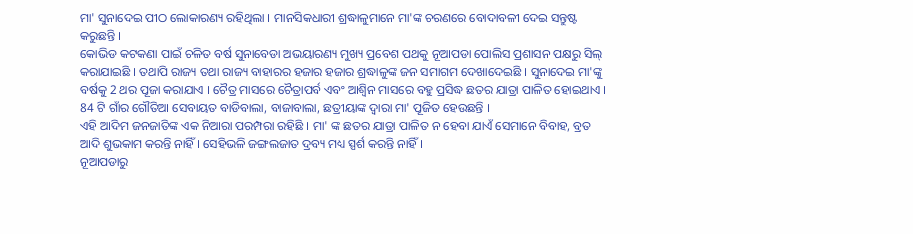ମା' ସୁନାଦେଇ ପୀଠ ଲୋକାରଣ୍ୟ ରହିଥିଲା । ମାନସିକଧାରୀ ଶ୍ରଦ୍ଧାଳୁମାନେ ମା'ଙ୍କ ଚରଣରେ ବୋଦାବଳୀ ଦେଇ ସନ୍ତୁଷ୍ଟ କରୁଛନ୍ତି ।
କୋଭିଡ କଟକଣା ପାଇଁ ଚଳିତ ବର୍ଷ ସୁନାବେଡା ଅଭୟାରଣ୍ୟ ମୁଖ୍ୟ ପ୍ରବେଶ ପଥକୁ ନୂଆପଡା ପୋଲିସ ପ୍ରଶାସନ ପକ୍ଷରୁ ସିଲ୍ କରାଯାଇଛି । ତଥାପି ରାଜ୍ୟ ତଥା ରାଜ୍ୟ ବାହାରର ହଜାର ହଜାର ଶ୍ରଦ୍ଧାଳୁଙ୍କ ଜନ ସମାଗମ ଦେଖାଦେଇଛି । ସୁନାଦେଇ ମା'ଙ୍କୁ ବର୍ଷକୁ 2 ଥର ପୂଜା କରାଯାଏ । ଚୈତ୍ର ମାସରେ ଚୈତ୍ରାପର୍ବ ଏବଂ ଆଶ୍ବିନ ମାସରେ ବହୁ ପ୍ରସିଦ୍ଧ ଛତର ଯାତ୍ରା ପାଳିତ ହୋଇଥାଏ । 84 ଟି ଗାଁର ଗୌତିଆ ସେବାୟତ ବାଡିବାଲା, ବାଜାବାଲା, ଛତ୍ରୀୟାଙ୍କ ଦ୍ଵାରା ମା' ପୂଜିତ ହେଉଛନ୍ତି ।
ଏହି ଆଦିମ ଜନଜାତିଙ୍କ ଏକ ନିଆରା ପରମ୍ପରା ରହିଛି । ମା' ଙ୍କ ଛତର ଯାତ୍ରା ପାଳିତ ନ ହେବା ଯାଏଁ ସେମାନେ ବିବାହ, ବ୍ରତ ଆଦି ଶୁଭକାମ କରନ୍ତି ନାହିଁ । ସେହିଭଳି ଜଙ୍ଗଲଜାତ ଦ୍ରବ୍ୟ ମଧ୍ୟ ସ୍ପର୍ଶ କରନ୍ତି ନାହିଁ ।
ନୂଆପଡାରୁ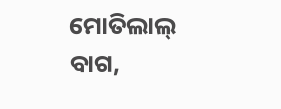ମୋତିଲାଲ୍ ବାଗ,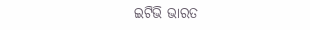ଇଟିଭି ଭାରତ